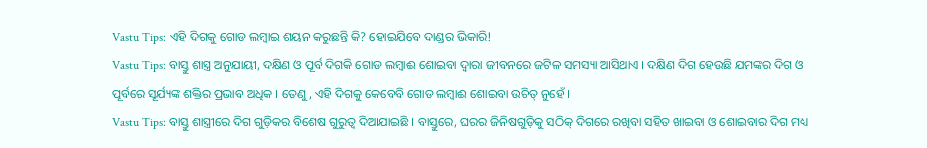Vastu Tips: ଏହି ଦିଗକୁ ଗୋଡ ଲମ୍ବାଇ ଶୟନ କରୁଛନ୍ତି କି? ହୋଇଯିବେ ଦାଣ୍ଡର ଭିକାରି!
Vastu Tips: ବାସ୍ତୁ ଶାସ୍ତ୍ର ଅନୁଯାୟୀ, ଦକ୍ଷିଣ ଓ ପୂର୍ବ ଦିଗକି ଗୋଡ ଲମ୍ବାଈ ଶୋଇବା ଦ୍ୱାରା ଜୀବନରେ ଜଟିଳ ସମସ୍ୟା ଆସିଥାଏ । ଦକ୍ଷିଣ ଦିଗ ହେଉଛି ଯମଙ୍କର ଦିଗ ଓ ପୂର୍ବରେ ସୂର୍ଯ୍ୟଙ୍କ ଶକ୍ତିର ପ୍ରଭାବ ଅଧିକ । ତେଣୁ, ଏହି ଦିଗକୁ କେବେବି ଗୋଡ ଲମ୍ବାଈ ଶୋଇବା ଉଚିତ୍ ନୁହେଁ ।
Vastu Tips: ବାସ୍ତୁ ଶାସ୍ତ୍ରୀରେ ଦିଗ ଗୁଡ଼ିକର ବିଶେଷ ଗୁରୁତ୍ୱ ଦିଆଯାଇଛି । ବାସ୍ତୁରେ, ଘରର ଜିନିଷଗୁଡ଼ିକୁ ସଠିକ୍ ଦିଗରେ ରଖିବା ସହିତ ଖାଇବା ଓ ଶୋଇବାର ଦିଗ ମଧ୍ୟ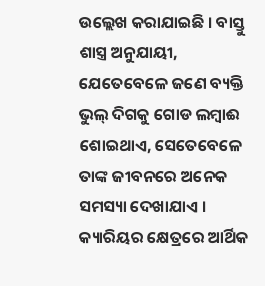ଉଲ୍ଲେଖ କରାଯାଇଛି । ବାସ୍ତୁ ଶାସ୍ତ୍ର ଅନୁଯାୟୀ, ଯେତେବେଳେ ଜଣେ ବ୍ୟକ୍ତି ଭୁଲ୍ ଦିଗକୁ ଗୋଡ ଲମ୍ବାଈ ଶୋଇଥାଏ, ସେତେବେଳେ ତାଙ୍କ ଜୀବନରେ ଅନେକ ସମସ୍ୟା ଦେଖାଯାଏ । କ୍ୟାରିୟର କ୍ଷେତ୍ରରେ ଆର୍ଥିକ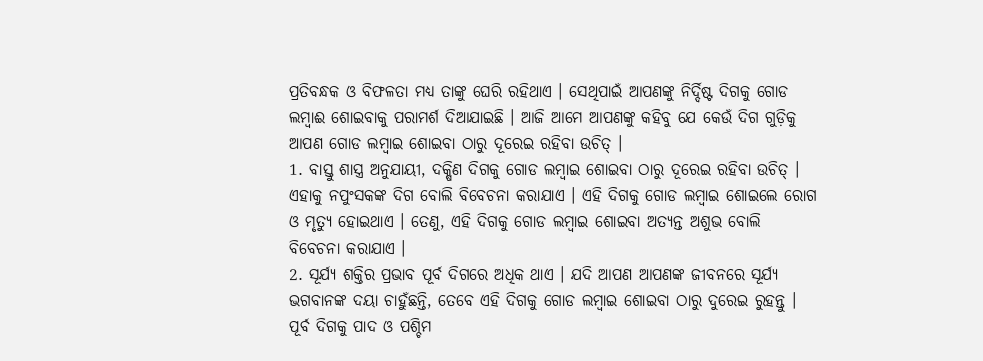ପ୍ରତିବନ୍ଧକ ଓ ବିଫଳତା ମଧ୍ୟ ତାଙ୍କୁ ଘେରି ରହିଥାଏ । ସେଥିପାଇଁ ଆପଣଙ୍କୁ ନିର୍ଦ୍ଦିଷ୍ଟ ଦିଗକୁ ଗୋଡ ଲମ୍ବାଈ ଶୋଇବାକୁ ପରାମର୍ଶ ଦିଆଯାଇଛି । ଆଜି ଆମେ ଆପଣଙ୍କୁ କହିବୁ ଯେ କେଉଁ ଦିଗ ଗୁଡ଼ିକୁ ଆପଣ ଗୋଡ ଲମ୍ବାଇ ଶୋଇବା ଠାରୁ ଦୂରେଇ ରହିବା ଉଚିତ୍ ।
1. ବାସ୍ତୁ ଶାସ୍ତ୍ର ଅନୁଯାୟୀ, ଦକ୍ଷିଣ ଦିଗକୁ ଗୋଡ ଲମ୍ବାଇ ଶୋଇବା ଠାରୁ ଦୂରେଇ ରହିବା ଉଚିତ୍ । ଏହାକୁ ନପୁଂସକଙ୍କ ଦିଗ ବୋଲି ବିବେଚନା କରାଯାଏ । ଏହି ଦିଗକୁ ଗୋଡ ଲମ୍ବାଇ ଶୋଇଲେ ରୋଗ ଓ ମୃତ୍ୟୁ ହୋଇଥାଏ । ତେଣୁ, ଏହି ଦିଗକୁ ଗୋଡ ଲମ୍ବାଇ ଶୋଇବା ଅତ୍ୟନ୍ତ ଅଶୁଭ ବୋଲି ବିବେଚନା କରାଯାଏ ।
2. ସୂର୍ଯ୍ୟ ଶକ୍ତିର ପ୍ରଭାବ ପୂର୍ବ ଦିଗରେ ଅଧିକ ଥାଏ । ଯଦି ଆପଣ ଆପଣଙ୍କ ଜୀବନରେ ସୂର୍ଯ୍ୟ ଭଗବାନଙ୍କ ଦୟା ଚାହୁଁଛନ୍ତି, ତେବେ ଏହି ଦିଗକୁ ଗୋଡ ଲମ୍ବାଇ ଶୋଇବା ଠାରୁ ଦୁରେଇ ରୁହନ୍ତୁ । ପୂର୍ବ ଦିଗକୁ ପାଦ ଓ ପଶ୍ଚିମ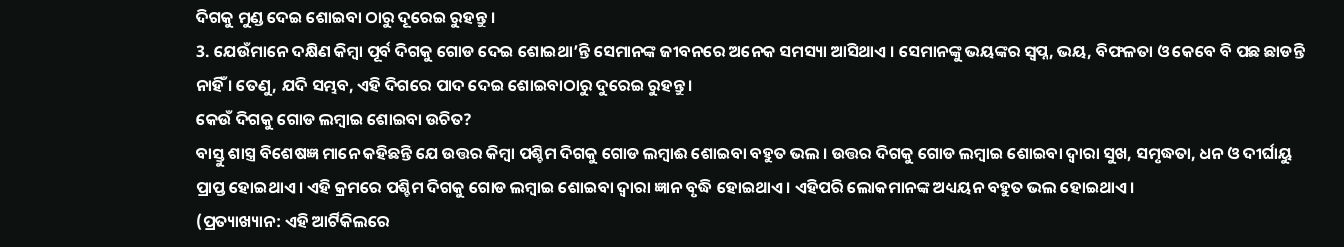ଦିଗକୁ ମୁଣ୍ଡ ଦେଇ ଶୋଇବା ଠାରୁ ଦୂରେଇ ରୁହନ୍ତୁ ।
3. ଯେଉଁମାନେ ଦକ୍ଷିଣ କିମ୍ବା ପୂର୍ବ ଦିଗକୁ ଗୋଡ ଦେଇ ଶୋଇଥା’ନ୍ତି ସେମାନଙ୍କ ଜୀବନରେ ଅନେକ ସମସ୍ୟା ଆସିଥାଏ । ସେମାନଙ୍କୁ ଭୟଙ୍କର ସ୍ୱପ୍ନ, ଭୟ, ବିଫଳତା ଓ କେବେ ବି ପଛ ଛାଡନ୍ତି ନାହିଁ । ତେଣୁ, ଯଦି ସମ୍ଭବ, ଏହି ଦିଗରେ ପାଦ ଦେଇ ଶୋଇବାଠାରୁ ଦୁରେଇ ରୁହନ୍ତୁ ।
କେଉଁ ଦିଗକୁ ଗୋଡ ଲମ୍ବାଇ ଶୋଇବା ଉଚିତ?
ବାସ୍ତୁ ଶାସ୍ତ୍ର ବିଶେଷଜ୍ଞ ମାନେ କହିଛନ୍ତି ଯେ ଉତ୍ତର କିମ୍ବା ପଶ୍ଚିମ ଦିଗକୁ ଗୋଡ ଲମ୍ବାଈ ଶୋଇବା ବହୁତ ଭଲ । ଉତ୍ତର ଦିଗକୁ ଗୋଡ ଲମ୍ବାଇ ଶୋଇବା ଦ୍ୱାରା ସୁଖ, ସମୃଦ୍ଧତା, ଧନ ଓ ଦୀର୍ଘାୟୁ ପ୍ରାପ୍ତ ହୋଇଥାଏ । ଏହି କ୍ରମରେ ପଶ୍ଚିମ ଦିଗକୁ ଗୋଡ ଲମ୍ବାଇ ଶୋଇବା ଦ୍ୱାରା ଜ୍ଞାନ ବୃଦ୍ଧି ହୋଇଥାଏ । ଏହିପରି ଲୋକମାନଙ୍କ ଅଧ୍ୟୟନ ବହୁତ ଭଲ ହୋଇଥାଏ ।
(ପ୍ରତ୍ୟାଖ୍ୟାନ: ଏହି ଆର୍ଟିକିଲରେ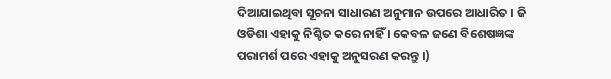ଦିଆଯାଇଥିବା ସୂଚନା ସାଧାରଣ ଅନୁମାନ ଉପରେ ଆଧାରିତ । ଜି ଓଡିଶା ଏହାକୁ ନିଶ୍ଚିତ କରେ ନାହିଁ । କେବଳ ଜଣେ ବିଶେଷଜ୍ଞଙ୍କ ପରାମର୍ଶ ପରେ ଏହାକୁ ଅନୁସରଣ କରନ୍ତୁ ।)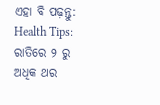ଏହା ବି ପଢ଼ନ୍ତୁ: Health Tips: ରାତିରେ ୨ ରୁ ଅଧିକ ଥର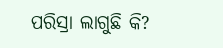ପରିସ୍ରା ଲାଗୁଛି କି?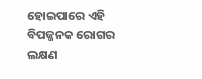ହୋଇପାରେ ଏହି ବିପଜ୍ଜନକ ରୋଗର ଲକ୍ଷଣ